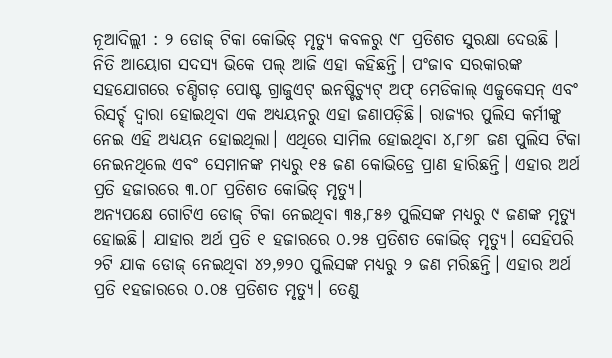ନୂଆଦିଲ୍ଲୀ : ୨ ଡୋଜ୍ ଟିକା କୋଭିଡ୍ ମୃତ୍ୟୁ କବଳରୁ ୯୮ ପ୍ରତିଶତ ସୁରକ୍ଷା ଦେଉଛି । ନିତି ଆୟୋଗ ସଦସ୍ୟ ଭିକେ ପଲ୍ ଆଜି ଏହା କହିଛନ୍ତି। ପଂଜାବ ସରକାରଙ୍କ ସହଯୋଗରେ ଚଣ୍ଡିଗଡ଼ ପୋଷ୍ଟ ଗ୍ରାଜୁଏଟ୍ ଇନଷ୍ଟିଚ୍ୟୁଟ୍ ଅଫ୍ ମେଡିକାଲ୍ ଏଜୁକେସନ୍ ଏବଂ ରିସର୍ଚ୍ଚ୍ ଦ୍ବାରା ହୋଇଥିବା ଏକ ଅଧ୍ୟୟନରୁ ଏହା ଜଣାପଡ଼ିଛି। ରାଜ୍ୟର ପୁଲିସ କର୍ମୀଙ୍କୁ ନେଇ ଏହି ଅଧ୍ୟୟନ ହୋଇଥିଲା। ଏଥିରେ ସାମିଲ ହୋଇଥିବା ୪,୮୬୮ ଜଣ ପୁଲିସ ଟିକା ନେଇନଥିଲେ ଏବଂ ସେମାନଙ୍କ ମଧ୍ୟରୁ ୧୫ ଜଣ କୋଭିଡ୍ରେ ପ୍ରାଣ ହାରିଛନ୍ତି। ଏହାର ଅର୍ଥ ପ୍ରତି ହଜାରରେ ୩.୦୮ ପ୍ରତିଶତ କୋଭିଡ୍ ମୃତ୍ୟୁ।
ଅନ୍ୟପକ୍ଷେ ଗୋଟିଏ ଡୋଜ୍ ଟିକା ନେଇଥିବା ୩୫,୮୫୬ ପୁଲିସଙ୍କ ମଧ୍ୟରୁ ୯ ଜଣଙ୍କ ମୃତ୍ୟୁ ହୋଇଛି। ଯାହାର ଅର୍ଥ ପ୍ରତି ୧ ହଜାରରେ ୦.୨୫ ପ୍ରତିଶତ କୋଭିଡ୍ ମୃତ୍ୟୁ। ସେହିପରି ୨ଟି ଯାକ ଡୋଜ୍ ନେଇଥିବା ୪୨,୭୨୦ ପୁଲିସଙ୍କ ମଧ୍ୟରୁ ୨ ଜଣ ମରିଛନ୍ତି। ଏହାର ଅର୍ଥ ପ୍ରତି ୧ହଜାରରେ ୦.୦୫ ପ୍ରତିଶତ ମୃତ୍ୟୁ। ତେଣୁ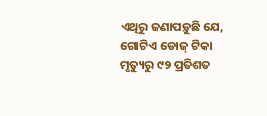ଏଥିରୁ ଜଣାପଡ଼ୁଛି ଯେ, ଗୋଟିଏ ଡୋଜ୍ ଟିକା ମୃତ୍ୟୁରୁ ୯୨ ପ୍ରତିଶତ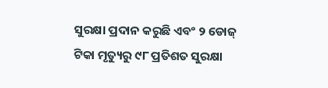ସୁରକ୍ଷା ପ୍ରଦାନ କରୁଛି ଏବଂ ୨ ଡୋଜ୍ ଟିକା ମୃତ୍ୟୁରୁ ୯୮ ପ୍ରତିଶତ ସୁରକ୍ଷା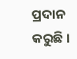ପ୍ରଦାନ କରୁଛି।